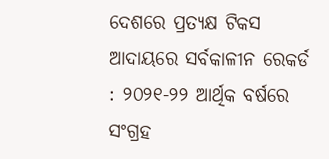ଦେଶରେ ପ୍ରତ୍ୟକ୍ଷ ଟିକସ ଆଦାୟରେ ସର୍ବକାଳୀନ ରେକର୍ଡ : ୨୦୨୧-୨୨ ଆର୍ଥିକ ବର୍ଷରେ ସଂଗ୍ରହ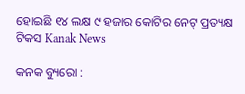ହୋଇଛି ୧୪ ଲକ୍ଷ ୯ ହଜାର କୋଟିର ନେଟ୍ ପ୍ରତ୍ୟକ୍ଷ ଟିକସ Kanak News

କନକ ବ୍ୟୁରୋ :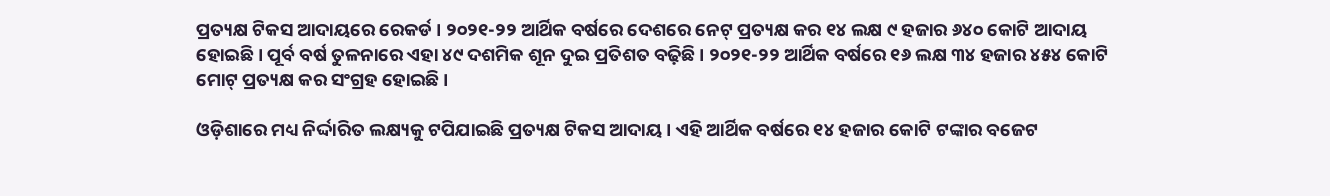ପ୍ରତ୍ୟକ୍ଷ ଟିକସ ଆଦାୟରେ ରେକର୍ଡ । ୨୦୨୧-୨୨ ଆର୍ଥିକ ବର୍ଷରେ ଦେଶରେ ନେଟ୍ ପ୍ରତ୍ୟକ୍ଷ କର ୧୪ ଲକ୍ଷ ୯ ହଜାର ୬୪୦ କୋଟି ଆଦାୟ ହୋଇଛି । ପୂର୍ବ ବର୍ଷ ତୁଳନାରେ ଏହା ୪୯ ଦଶମିକ ଶୂନ ଦୁଇ ପ୍ରତିଶତ ବଢ଼ିଛି । ୨୦୨୧-୨୨ ଆର୍ଥିକ ବର୍ଷରେ ୧୬ ଲକ୍ଷ ୩୪ ହଜାର ୪୫୪ କୋଟି ମୋଟ୍ ପ୍ରତ୍ୟକ୍ଷ କର ସଂଗ୍ରହ ହୋଇଛି ।

ଓଡ଼ିଶାରେ ମଧ୍ୟ ନିର୍ଦ୍ଦାରିତ ଲକ୍ଷ୍ୟକୁ ଟପିଯାଇଛି ପ୍ରତ୍ୟକ୍ଷ ଟିକସ ଆଦାୟ । ଏହି ଆର୍ଥିକ ବର୍ଷରେ ୧୪ ହଜାର କୋଟି ଟଙ୍କାର ବଜେଟ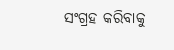ସଂଗ୍ରହ କରିବାକୁ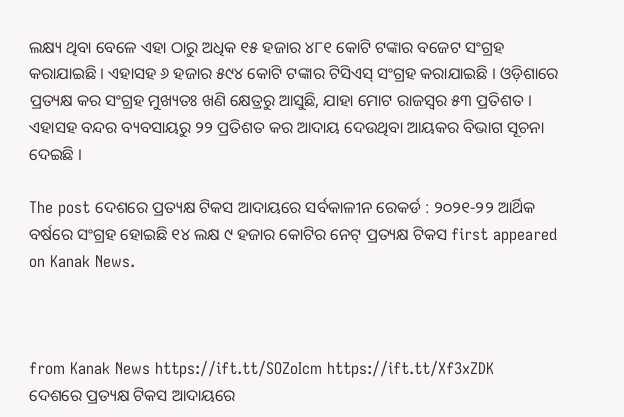ଲକ୍ଷ୍ୟ ଥିବା ବେଳେ ଏହା ଠାରୁ ଅଧିକ ୧୫ ହଜାର ୪୮୧ କୋଟି ଟଙ୍କାର ବଜେଟ ସଂଗ୍ରହ କରାଯାଇଛି । ଏହାସହ ୬ ହଜାର ୫୯୪ କୋଟି ଟଙ୍କାର ଟିସିଏସ୍ ସଂଗ୍ରହ କରାଯାଇଛି । ଓଡ଼ିଶାରେ ପ୍ରତ୍ୟକ୍ଷ କର ସଂଗ୍ରହ ମୁଖ୍ୟତଃ ଖଣି କ୍ଷେତ୍ରରୁ ଆସୁଛି, ଯାହା ମୋଟ ରାଜସ୍ୱର ୫୩ ପ୍ରତିଶତ । ଏହାସହ ବନ୍ଦର ବ୍ୟବସାୟରୁ ୨୨ ପ୍ରତିଶତ କର ଆଦାୟ ଦେଉଥିବା ଆୟକର ବିଭାଗ ସୂଚନା ଦେଇଛି ।

The post ଦେଶରେ ପ୍ରତ୍ୟକ୍ଷ ଟିକସ ଆଦାୟରେ ସର୍ବକାଳୀନ ରେକର୍ଡ : ୨୦୨୧-୨୨ ଆର୍ଥିକ ବର୍ଷରେ ସଂଗ୍ରହ ହୋଇଛି ୧୪ ଲକ୍ଷ ୯ ହଜାର କୋଟିର ନେଟ୍ ପ୍ରତ୍ୟକ୍ଷ ଟିକସ first appeared on Kanak News.



from Kanak News https://ift.tt/SOZoIcm https://ift.tt/Xf3xZDK
ଦେଶରେ ପ୍ରତ୍ୟକ୍ଷ ଟିକସ ଆଦାୟରେ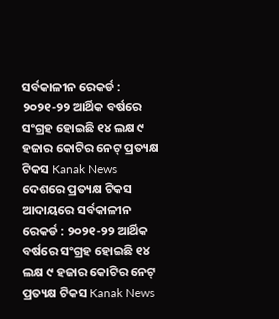ସର୍ବକାଳୀନ ରେକର୍ଡ : ୨୦୨୧-୨୨ ଆର୍ଥିକ ବର୍ଷରେ ସଂଗ୍ରହ ହୋଇଛି ୧୪ ଲକ୍ଷ ୯ ହଜାର କୋଟିର ନେଟ୍ ପ୍ରତ୍ୟକ୍ଷ ଟିକସ Kanak News ଦେଶରେ ପ୍ରତ୍ୟକ୍ଷ ଟିକସ ଆଦାୟରେ ସର୍ବକାଳୀନ ରେକର୍ଡ : ୨୦୨୧-୨୨ ଆର୍ଥିକ ବର୍ଷରେ ସଂଗ୍ରହ ହୋଇଛି ୧୪ ଲକ୍ଷ ୯ ହଜାର କୋଟିର ନେଟ୍ ପ୍ରତ୍ୟକ୍ଷ ଟିକସ Kanak News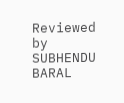Reviewed by SUBHENDU BARAL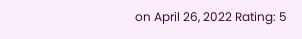on April 26, 2022 Rating: 5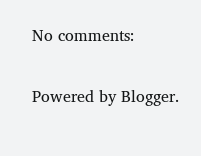No comments:

Powered by Blogger.